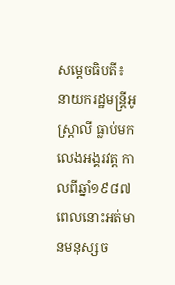សម្តេចធិបតី៖ នាយករដ្ឋមន្ត្រីអូស្ត្រាលី ធ្លាប់មកលេងអង្គរវត្ដ កាលពីឆ្នាំ១៩៨៧ ពេលនោះអត់មានមនុស្សច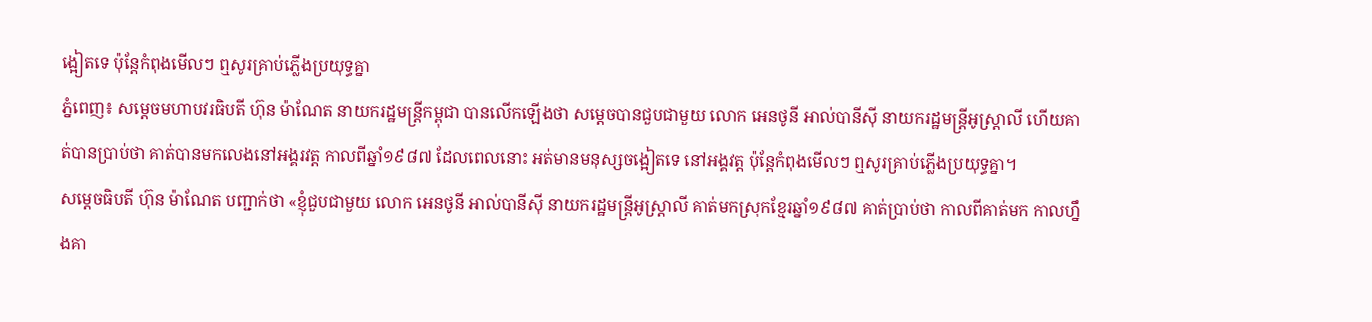ង្អៀតទេ ប៉ុន្ដែកំពុងមើលៗ ឮសូរគ្រាប់ភ្លើងប្រយុទ្ធគ្នា
ភ្នំពេញ៖ សម្តេចមហាបវរធិបតី ហ៊ុន ម៉ាណែត នាយករដ្ឋមន្ត្រីកម្ពុជា បានលើកឡើងថា សម្ដេចបានជួបជាមួយ លោក អេនថូនី អាល់បានីស៊ី នាយករដ្ឋមន្ត្រីអូស្ត្រាលី ហើយគាត់បានប្រាប់ថា គាត់បានមកលេងនៅអង្គរវត្ដ កាលពីឆ្នាំ១៩៨៧ ដែលពេលនោះ អត់មានមនុស្សចង្អៀតទេ នៅអង្គវត្ដ ប៉ុន្ដែកំពុងមើលៗ ឮសូរគ្រាប់ភ្លើងប្រយុទ្ធគ្នា។
សម្តេចធិបតី ហ៊ុន ម៉ាណែត បញ្ជាក់ថា «ខ្ញុំជួបជាមួយ លោក អេនថូនី អាល់បានីស៊ី នាយករដ្ឋមន្ត្រីអូស្ត្រាលី គាត់មកស្រុកខ្មែរឆ្នាំ១៩៨៧ គាត់ប្រាប់ថា កាលពីគាត់មក កាលហ្នឹងគា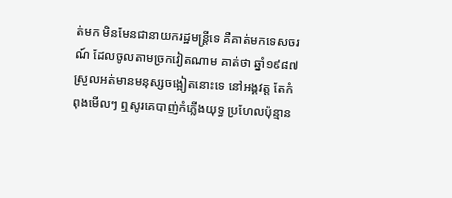ត់មក មិនមែនជានាយករដ្ឋមន្ដ្រីទេ គឺគាត់មកទេសចរណ៍ ដែលចូលតាមច្រកវៀតណាម គាត់ថា ឆ្នាំ១៩៨៧ ស្រួលអត់មានមនុស្សចង្អៀតនោះទេ នៅអង្គវត្ដ តែកំពុងមើលៗ ឮសូរគេបាញ់កំភ្លើងយុទ្ធ ប្រហែលប៉ុន្មាន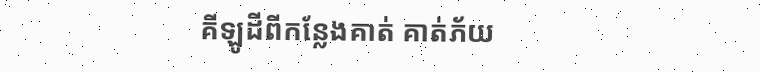គីឡូដីពីកន្លែងគាត់ គាត់ភ័យ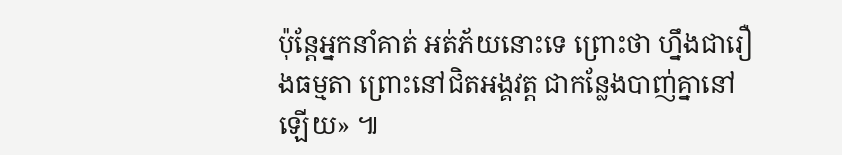ប៉ុន្ដែអ្នកនាំគាត់ អត់ភ័យនោះទេ ព្រោះថា ហ្នឹងជារឿងធម្មតា ព្រោះនៅជិតអង្គវត្ដ ជាកន្លែងបាញ់គ្នានៅឡើយ» ៕